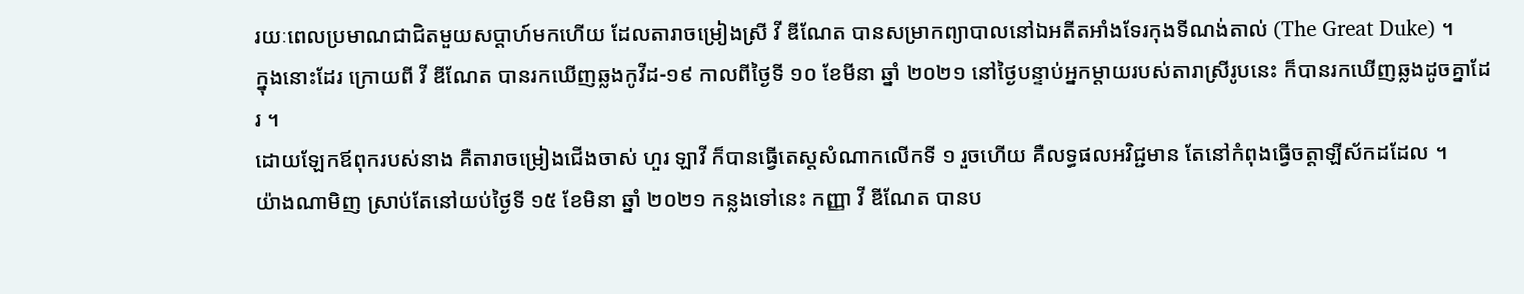រយៈពេលប្រមាណជាជិតមួយសប្តាហ៍មកហើយ ដែលតារាចម្រៀងស្រី វី ឌីណែត បានសម្រាកព្យាបាលនៅឯអតីតអាំងទែរកុងទីណង់តាល់ (The Great Duke) ។
ក្នុងនោះដែរ ក្រោយពី វី ឌីណែត បានរកឃើញឆ្លងកូវីដ-១៩ កាលពីថ្ងៃទី ១០ ខែមីនា ឆ្នាំ ២០២១ នៅថ្ងៃបន្ទាប់អ្នកម្តាយរបស់តារាស្រីរូបនេះ ក៏បានរកឃើញឆ្លងដូចគ្នាដែរ ។
ដោយឡែកឪពុករបស់នាង គឺតារាចម្រៀងជើងចាស់ ហួរ ឡាវី ក៏បានធ្វើតេស្តសំណាកលើកទី ១ រួចហើយ គឺលទ្ធផលអវិជ្ជមាន តែនៅកំពុងធ្វើចត្តាឡីស័កដដែល ។
យ៉ាងណាមិញ ស្រាប់តែនៅយប់ថ្ងៃទី ១៥ ខែមិនា ឆ្នាំ ២០២១ កន្លងទៅនេះ កញ្ញា វី ឌីណែត បានប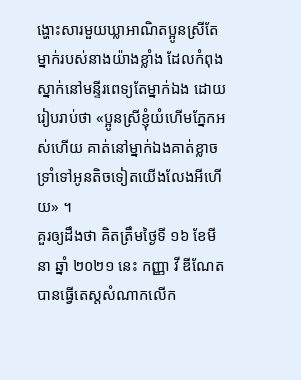ង្ហោះសារមួយឃ្លាអាណិតប្អូនស្រីតែម្នាក់របស់នាងយ៉ាងខ្លាំង ដែលកំពុងស្នាក់នៅមន្ទីរពេទ្យតែម្នាក់ឯង ដោយរៀបរាប់ថា «ប្អូនស្រីខ្ញុំយំហើមភ្នែកអស់ហើយ គាត់នៅម្នាក់ឯងគាត់ខ្លាច ទ្រាំទៅអូនតិចទៀតយើងលែងអីហើយ» ។
គួរឲ្យដឹងថា គិតត្រឹមថ្ងៃទី ១៦ ខែមីនា ឆ្នាំ ២០២១ នេះ កញ្ញា វី ឌីណែត បានធ្វើតេស្តសំណាកលើក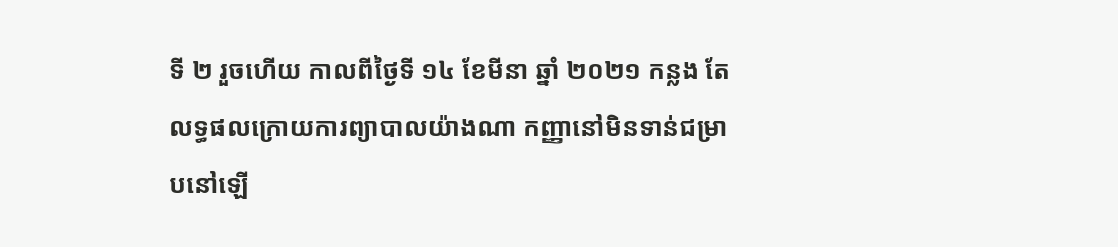ទី ២ រួចហើយ កាលពីថ្ងៃទី ១៤ ខែមីនា ឆ្នាំ ២០២១ កន្លង តែលទ្ធផលក្រោយការព្យាបាលយ៉ាងណា កញ្ញានៅមិនទាន់ជម្រាបនៅឡើ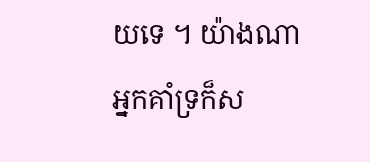យទេ ។ យ៉ាងណា អ្នកគាំទ្រក៏ស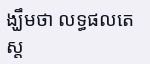ង្ឃឹមថា លទ្ធផលតេស្ត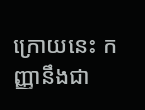ក្រោយនេះ កញ្ញានឹងជា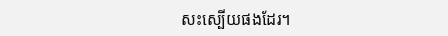សះស្បើយផងដែរ។